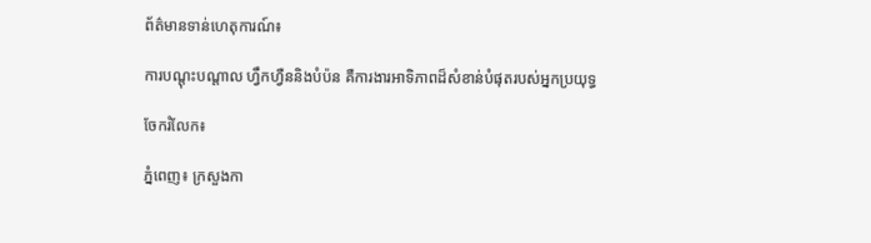ព័ត៌មានទាន់ហេតុការណ៍៖

ការបណ្ដុះបណ្ដាល ហ្វឹកហ្វឺននិងបំប៉ន គឺការងារអាទិភាពដ៏សំខាន់បំផុតរបស់អ្នកប្រយុទ្ធ

ចែករំលែក៖

ភ្នំពេញ៖ ក្រសួងកា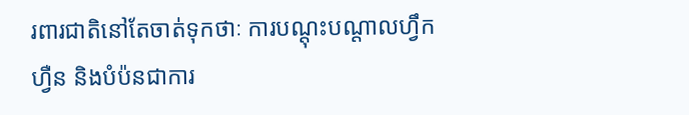រពារជាតិនៅតែចាត់ទុកថាៈ ការបណ្ដុះបណ្ដាលហ្វឹកហ្វឺន និងបំប៉នជាការ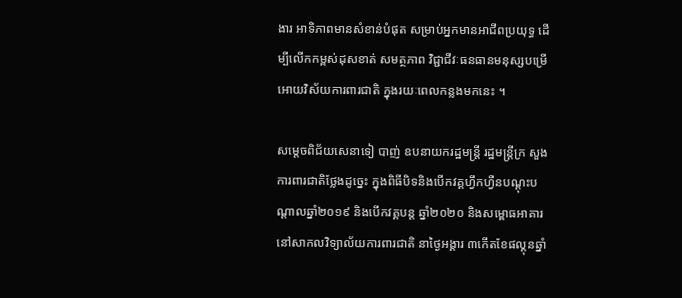ងារ អាទិភាពមានសំខាន់បំផុត សម្រាប់អ្នកមានអាជីពប្រយុទ្ធ ដើម្បីលើកកម្ពស់ដុសខាត់ សមត្ថភាព វិជ្ជាជីវៈធនធានមនុស្សបម្រើអោយវិស័យការពារជាតិ ក្នុងរយៈពេលកន្លងមកនេះ ។

សម្តេចពិជ័យសេនាទៀ បាញ់ ឧបនាយករដ្ឋមន្ត្រី រដ្ឋមន្ត្រីក្រ សួងការពារជាតិថ្លែងដូច្នេះ ក្នុងពិធីបិទនិងបើកវគ្គហ្វឹកហ្វឺនបណ្តុះបណ្តាលឆ្នាំ២០១៩ និងបើកវគ្គបន្ត ឆ្នាំ២០២០ និងសម្ពោធអាគារ នៅសាកលវិទ្យាល័យការពារជាតិ នាថ្ងៃអង្គារ ៣កើតខែផល្គុនឆ្នាំ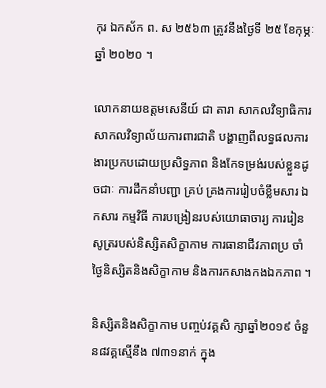កុរ ឯកស័ក ព. ស ២៥៦៣ ត្រូវនឹងថ្ងៃទី ២៥ ខែកុម្ភៈឆ្នាំ ២០២០ ។

លោកនាយឧត្តមសេនីយ៍ ជា តារា សាកលវិទ្យាធិការ សាកលវិទ្យាល័យការពារជាតិ បង្ហាញពីលទ្ធផលការងារប្រកបដោយប្រសិទ្ធភាព និងកែទម្រង់របស់ខ្លួនដូចជាៈ ការដឹកនាំបញ្ជា គ្រប់ គ្រងការរៀបចំខ្លឹមសារ ឯកសារ កម្មវិធី ការបង្រៀនរបស់យោធាចារ្យ ការរៀនសូត្ររបស់និស្សិតសិក្ខាកាម ការធានាជីវភាពប្រ ចាំថ្ងៃនិស្សិតនិងសិក្ខាកាម និងការកសាងកងឯកភាព ។

និស្សិតនិងសិក្ខាកាម បញ្ចប់វគ្គសិ ក្សាឆ្នាំ២០១៩ ចំនួន៨វគ្គស្មើនឹង ៧៣១នាក់ ក្នុង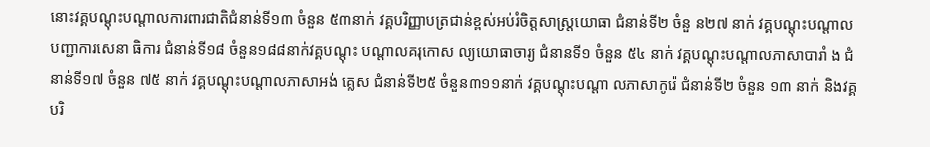នោះវគ្គបណ្ដុះបណ្ដាលការពារជាតិជំនាន់ទី១៣ ចំនួន ៥៣នាក់ វគ្គបរិញ្ញាបត្រជាន់ខ្ពស់អប់រំចិត្តសាស្ត្រយោធា ជំនាន់ទី២ ចំនួ ន២៧ នាក់ វគ្គបណ្ដុះបណ្ដាលបញ្ជាការសេនា ធិការ ជំនាន់ទី១៨ ចំនួន១៨៨នាក់វគ្គបណ្ដុះ បណ្ដាលគរុកោស ល្យយោធាចារ្យ ជំនានទី១ ចំនួន ៥៤ នាក់ វគ្គបណ្ដុះបណ្ដាលភាសាបារាំ ង ជំនាន់ទី១៧ ចំនួន ៧៥ នាក់ វគ្គបណ្ដុះបណ្ដាលភាសាអង់ គ្លេស ជំនាន់ទី២៥ ចំនួន៣១១នាក់ វគ្គបណ្ដុះបណ្ដា លភាសាកូរ៉េ ជំនាន់ទី២ ចំនួន ១៣ នាក់ និងវគ្គបរិ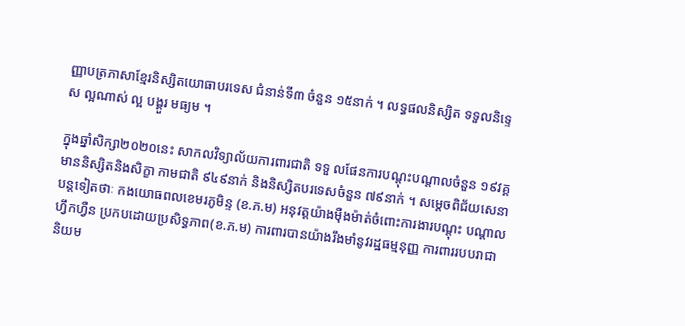ញ្ញាបត្រភាសាខ្មែរនិស្សិតយោធាបរទេស ជំនាន់ទី៣ ចំនួន ១៥នាក់ ។ លទ្ធផលនិស្សិត ទទួលនិទ្ទេស ល្អណាស់ ល្អ បង្គួរ មធ្យម ។

ក្នុងឆ្នាំសិក្សា២០២០នេះ សាកលវិទ្យាល័យការពារជាតិ ទទួ លផែនការបណ្ដុះបណ្ដាលចំនួន ១៩វគ្គ មាននិស្សិតនិងសិក្ខា កាមជាតិ ៩៤៩នាក់ និងនិស្សិតបរទេសចំនួន ៧៩នាក់ ។ សម្តេចពិជ័យសេនាបន្តទៀតថាៈ កងយោធពលខេមរភូមិន្ទ (ខ.ភ.ម) អនុវត្តយ៉ាងម៉ឺងម៉ាត់ចំពោះការងារបណ្ដុះ បណ្ដាលហ្វឹកហ្វឺន ប្រកបដោយប្រសិទ្ធភាព(ខ.ភ.ម) ការពារបានយ៉ាងរឹងមាំនូវរដ្ឋធម្មនុញ្ញ ការពាររបបរាជានិយម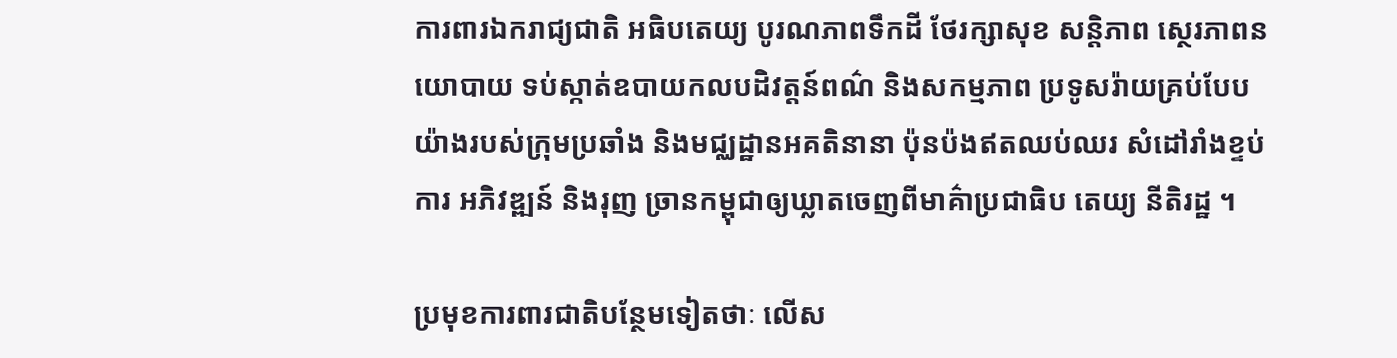ការពារឯករាជ្យជាតិ អធិបតេយ្យ បូរណភាពទឹកដី ថែរក្សាសុខ សន្តិភាព ស្ថេរភាពនយោបាយ ទប់ស្កាត់ឧបាយកលបដិវត្តន៍ពណ៌ និងសកម្មភាព ប្រទូសរ៉ាយគ្រប់បែបយ៉ាងរបស់ក្រុមប្រឆាំង និងមជ្ឈដ្ឋានអគតិនានា ប៉ុនប៉ងឥតឈប់ឈរ សំដៅរាំងខ្ទប់ការ អភិវឌ្ឍន៍ និងរុញ ច្រានកម្ពុជាឲ្យឃ្លាតចេញពីមាគ៌ាប្រជាធិប តេយ្យ នីតិរដ្ឋ ។

ប្រមុខការពារជាតិបន្ថែមទៀតថាៈ លើស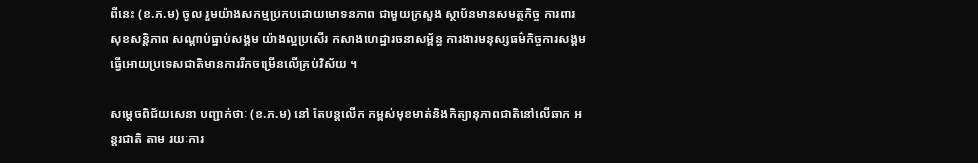ពីនេះ (ខ.ភ.ម) ចូល រួមយ៉ាងសកម្មប្រកបដោយមោទនភាព ជាមួយក្រសួង ស្ថាប័នមានសមត្ថកិច្ច ការពារសុខសន្តិភាព សណ្ដាប់ធ្នាប់សង្គម យ៉ាងល្អប្រសើរ កសាងហេដ្ឋារចនាសម្ព័ន្ធ ការងារមនុស្សធម៌កិច្ចការសង្គមធ្វើអោយប្រទេសជាតិមានការរីកចម្រើនលើគ្រប់វិស័យ ។

សម្តេចពិជ័យសេនា បញ្ជាក់ថាៈ (ខ.ភ.ម) នៅ តែបន្តលើក កម្ពស់មុខមាត់និងកិត្យានុភាពជាតិនៅលើឆាក អន្តរជាតិ តាម រយៈការ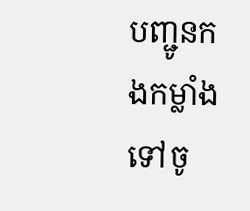បញ្ជូនកងកម្លាំងទៅចូ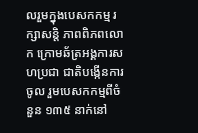លរួមក្នុងបេសកកម្ម រក្សាសន្តិ ភាពពិភពលោក ក្រោមឆ័ត្រអង្គការសហប្រជា ជាតិបង្កើនការ ចូល រួមបេសកកម្មពីចំនួន ១៣៥ នាក់នៅ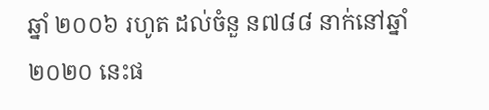ឆ្នាំ ២០០៦ រហូត ដល់ចំនួ ន៧៨៨ នាក់នៅឆ្នាំ ២០២០ នេះផ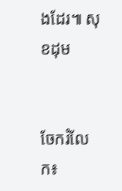ងដែរ៕ សុខដុម


ចែករំលែក៖